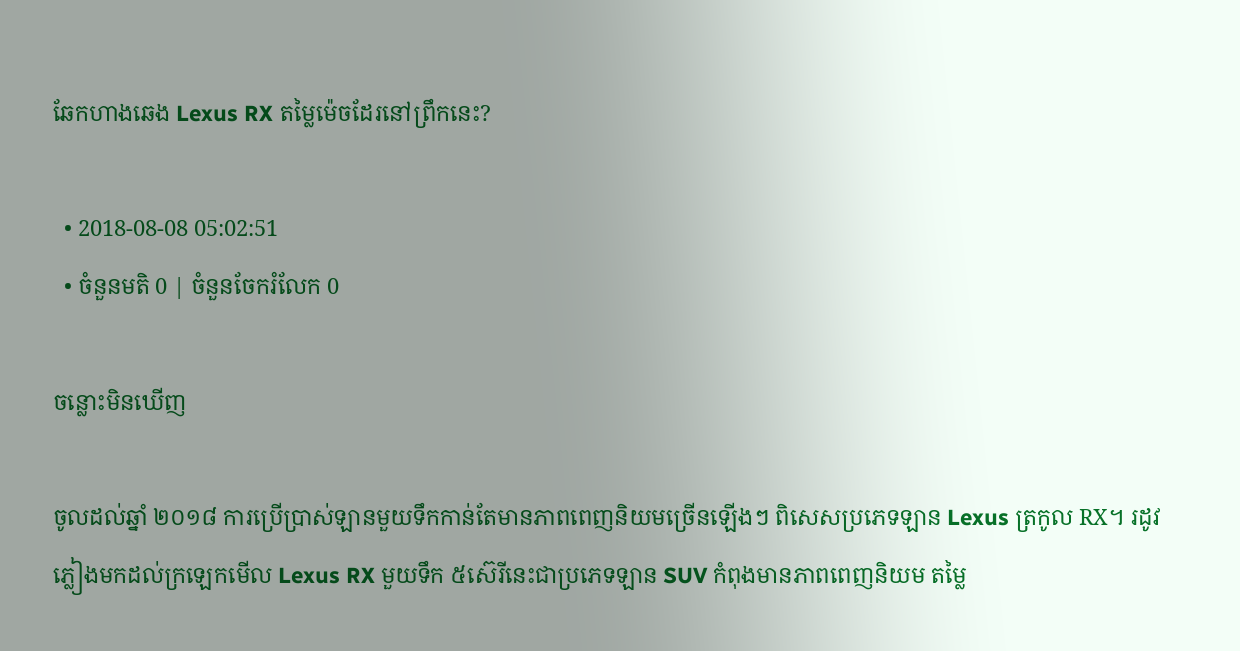ឆែកហាងឆេង Lexus RX តម្លៃម៉េចដែរនៅព្រឹកនេះ?

  • 2018-08-08 05:02:51
  • ចំនួនមតិ 0 | ចំនួនចែករំលែក 0

ចន្លោះមិនឃើញ

ចូលដល់ឆ្នាំ ២០១៨ ការប្រើប្រាស់ឡានមួយទឹកកាន់តែមានភាពពេញនិយមច្រើនឡើងៗ ពិសេសប្រភេទឡាន Lexus ត្រកូល RX។ រដូវភ្លៀងមកដល់ក្រឡេកមើល Lexus RX មួយទឹក ៥ស៊េរីនេះជាប្រភេទឡាន SUV កំពុងមានភាពពេញនិយម តម្លៃ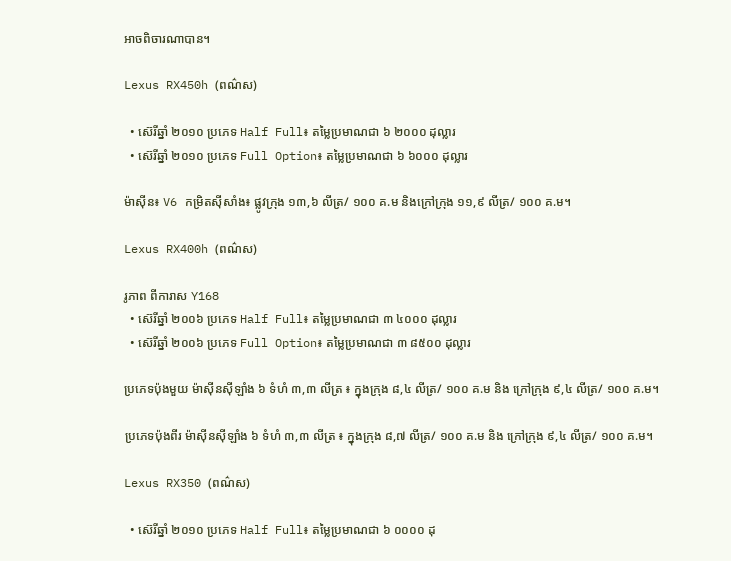អាចពិចារណាបាន។

Lexus RX450h (ពណ៌ស)

  • ស៊េរីឆ្នាំ ២០១០ ប្រភេទ Half Full៖ តម្លៃប្រមាណជា ៦ ២០០០ ដុល្លារ
  • ស៊េរីឆ្នាំ ២០១០ ប្រភេទ Full Option៖ តម្លៃប្រមាណជា ៦ ៦០០០ ដុល្លារ

ម៉ាស៊ីន៖ V6 កម្រិតស៊ីសាំង៖ ផ្លូវក្រុង ១៣,៦ លីត្រ/ ១០០ គ.ម និងក្រៅក្រុង ១១,៩ លីត្រ/ ១០០ គ.ម។

Lexus RX400h (ពណ៌ស)

រូភាព ពីការាស Y168
  • ស៊េរីឆ្នាំ ២០០៦ ប្រភេទ Half Full៖ តម្លៃប្រមាណជា ៣ ៤០០០ ដុល្លារ
  • ស៊េរីឆ្នាំ ២០០៦ ប្រភេទ Full Option៖ តម្លៃប្រមាណជា ៣ ៨៥០០ ដុល្លារ

ប្រភេទប៉ុងមួយ ម៉ាស៊ីនស៊ីឡាំង ៦ ទំហំ ៣,៣ លីត្រ ៖ ក្នុងក្រុង ៨,៤ លីត្រ/ ១០០ គ.ម និង ក្រៅក្រុង ៩,៤ លីត្រ/ ១០០ គ.ម។

ប្រភេទប៉ុងពីរ ម៉ាស៊ីនស៊ីឡាំង ៦ ទំហំ ៣,៣ លីត្រ ៖ ក្នុងក្រុង ៨,៧ លីត្រ/ ១០០ គ.ម និង ក្រៅក្រុង ៩,៤ លីត្រ/ ១០០ គ.ម។

Lexus RX350 (ពណ៌ស)

  • ស៊េរីឆ្នាំ ២០១០ ប្រភេទ Half Full៖ តម្លៃប្រមាណជា ៦ ០០០០ ដុ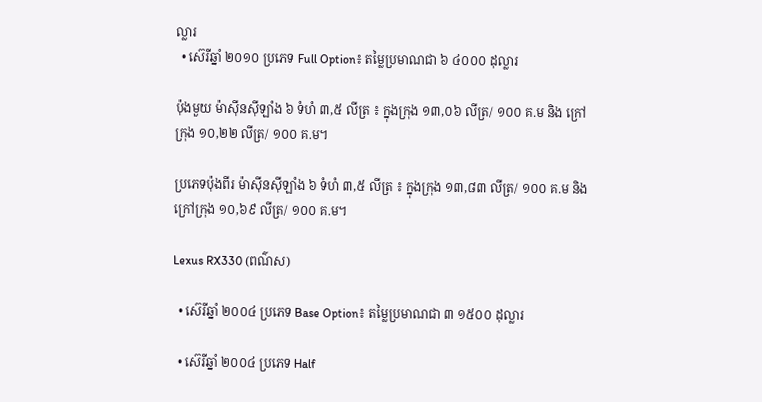ល្លារ
  • ស៊េរីឆ្នាំ ២០១០ ប្រភេទ Full Option៖ តម្លៃប្រមាណជា ៦ ៤០០០ ដុល្លារ

ប៉ុងមួយ ម៉ាស៊ីនស៊ីឡាំង ៦ ទំហំ ៣,៥ លីត្រ ៖ ក្នុងក្រុង ១៣,០៦ លីត្រ/ ១០០ គ.ម និង ក្រៅក្រុង ១០,២២ លីត្រ/ ១០០ គ.ម។

ប្រភេទប៉ុងពីរ ម៉ាស៊ីនស៊ីឡាំង ៦ ទំហំ ៣,៥ លីត្រ ៖ ក្នុងក្រុង ១៣,៨៣ លីត្រ/ ១០០ គ.ម និង ក្រៅក្រុង ១០,៦៩ លីត្រ/ ១០០ គ.ម។

Lexus RX330 (ពណ៌ស)

  • ស៊េរីឆ្នាំ ២០០៤ ប្រភេទ Base Option៖ តម្លៃប្រមាណជា ៣ ១៥០០ ដុល្លារ

  • ស៊េរីឆ្នាំ ២០០៤ ប្រភេទ Half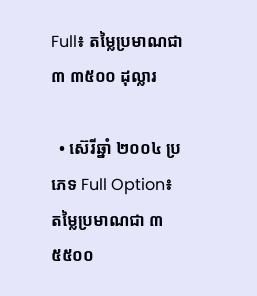Full៖ តម្លៃប្រមាណជា ៣ ៣៥០០ ដុល្លារ

  • ស៊េរីឆ្នាំ ២០០៤ ប្រភេទ Full Option៖ តម្លៃប្រមាណជា ៣ ៥៥០០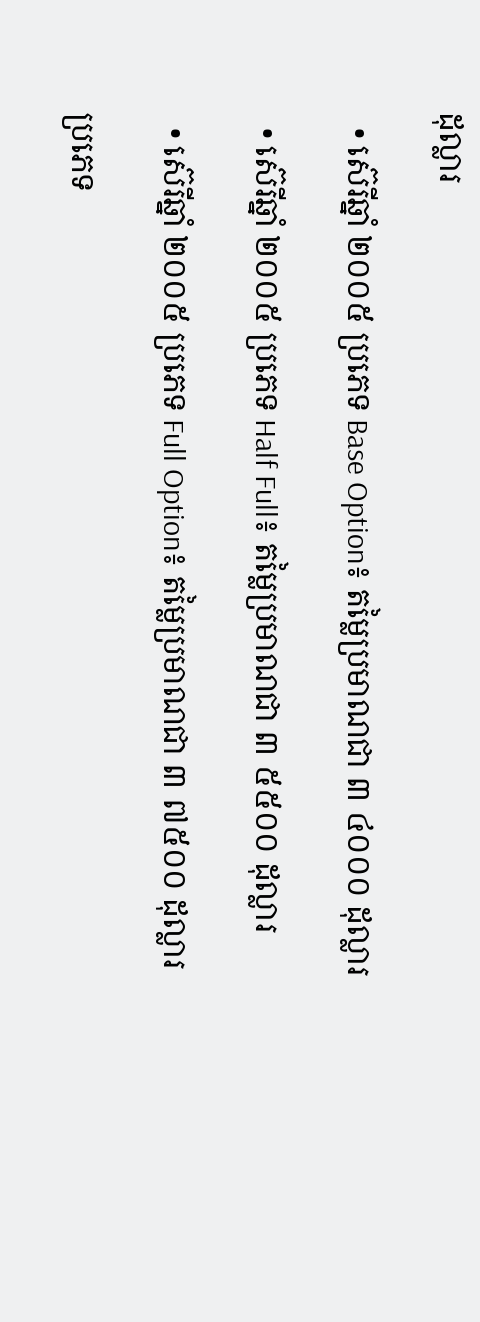ដុល្លារ

  • ស៊េរីឆ្នាំ ២០០៥ ប្រភេទ Base Option៖ តម្លៃប្រមាណជា ៣ ៤០០០ ដុល្លារ

  • ស៊េរីឆ្នាំ ២០០៥ ប្រភេទ Half Full៖ តម្លៃប្រមាណជា ៣ ៥៥០០ ដុល្លារ

  • ស៊េរីឆ្នាំ ២០០៥ ប្រភេទ Full Option៖ តម្លៃប្រមាណជា ៣ ៧៥០០ ដុល្លារ

ប្រភេទ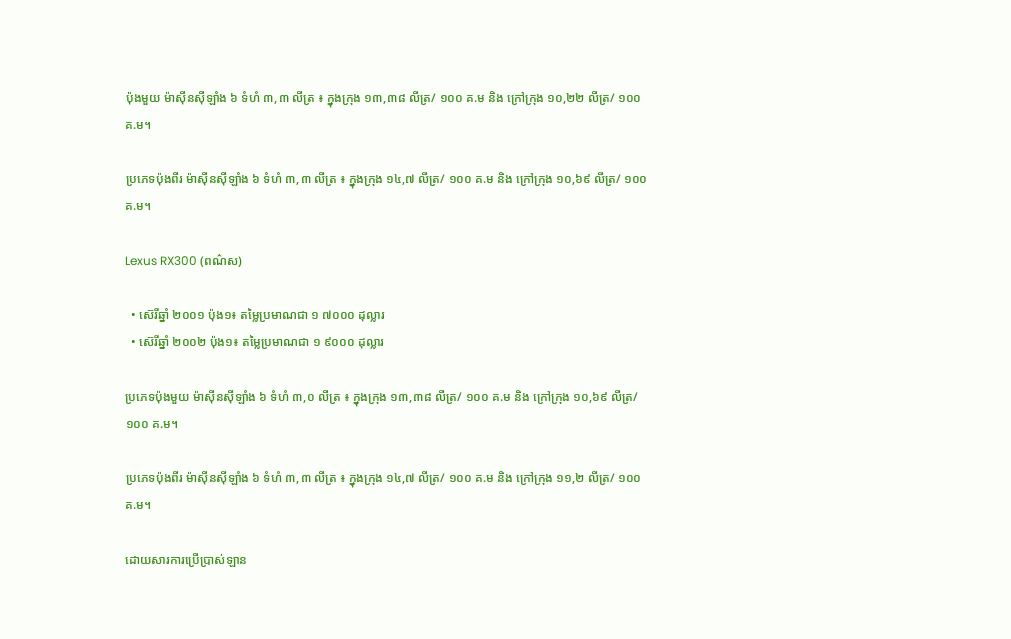ប៉ុងមួយ ម៉ាស៊ីនស៊ីឡាំង ៦ ទំហំ ៣,៣ លីត្រ ៖ ក្នុងក្រុង ១៣,៣៨ លីត្រ/ ១០០ គ.ម និង ក្រៅក្រុង ១០,២២ លីត្រ/ ១០០ គ.ម។

ប្រភេទប៉ុងពីរ ម៉ាស៊ីនស៊ីឡាំង ៦ ទំហំ ៣,៣ លីត្រ ៖ ក្នុងក្រុង ១៤,៧ លីត្រ/ ១០០ គ.ម និង ក្រៅក្រុង ១០,៦៩ លីត្រ/ ១០០ គ.ម។

Lexus RX300 (ពណ៌ស)

  • ស៊េរីឆ្នាំ ២០០១ ប៉ុង១៖ តម្លៃប្រមាណជា ១ ៧០០០ ដុល្លារ
  • ស៊េរីឆ្នាំ ២០០២ ប៉ុង១៖ តម្លៃប្រមាណជា ១ ៩០០០ ដុល្លារ

ប្រភេទប៉ុងមួយ ម៉ាស៊ីនស៊ីឡាំង ៦ ទំហំ ៣,០ លីត្រ ៖ ក្នុងក្រុង ១៣,៣៨ លីត្រ/ ១០០ គ.ម និង ក្រៅក្រុង ១០,៦៩ លីត្រ/ ១០០ គ.ម។

ប្រភេទប៉ុងពីរ ម៉ាស៊ីនស៊ីឡាំង ៦ ទំហំ ៣,៣ លីត្រ ៖ ក្នុងក្រុង ១៤,៧ លីត្រ/ ១០០ គ.ម និង ក្រៅក្រុង ១១,២ លីត្រ/ ១០០ គ.ម។

ដោយសារការប្រើប្រាស់ឡាន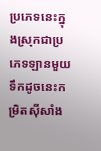ប្រភេទនេះក្នុងស្រុកជាប្រភេទឡានមួយទឹកដូចនេះកម្រិតស៊ីសាំង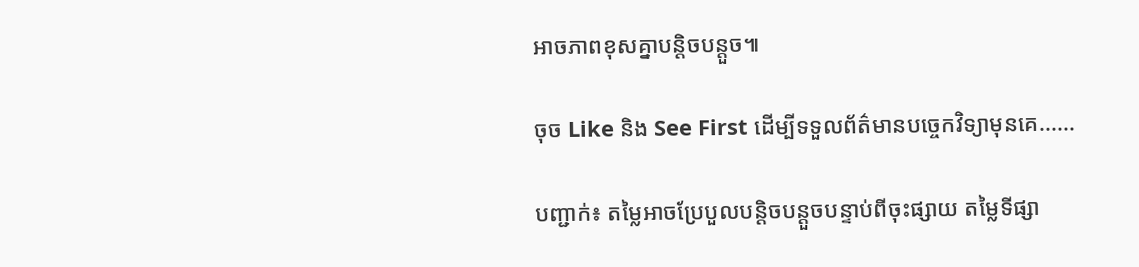អាចភាពខុសគ្នាបន្តិចបន្តួច៕

ចុច Like និង See First ដើម្បីទទួលព័ត៌មានបច្ចេកវិទ្យាមុនគេ......

បញ្ជាក់៖ តម្លៃអាចប្រែបួលបន្តិចបន្តួចបន្ទាប់ពីចុះផ្សាយ តម្លៃទីផ្សា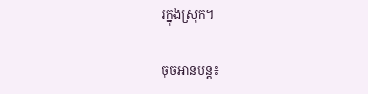រក្នុងស្រុក។

ចុចអានបន្ត៖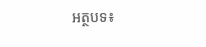អត្ថបទ៖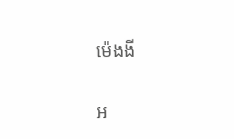ម៉េងងី

អ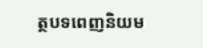ត្ថបទពេញនិយម